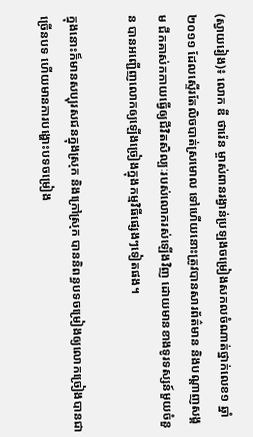(ស្វាយរៀង)៖ លោក ឌី ថារ៉េន ម្ចាស់ពានរង្វាន់ប្រឡងចម្រៀងសកលចំណាត់ថ្នាក់លេខ១ ឆ្នាំ២០១១ ដែលស្ទើរតែលិចបាត់ស្រមោល ទៅហើយនោះត្រូវបានសារព័ត៌មាន និងបណ្តាញសង្គម ជីកគាស់កកាយធ្វើឲ្យជីវិតសិល្បៈរបស់លោករស់ឡើងវិញ ដោយមានខាងទូរទស្សន៍មួយចំនួន បានអញ្ជើញលោកឲ្យឡើងច្រៀងក្នុងកម្មវិធីផ្សេងៗទៀតផង។

ក្នុងនោះក៏មានសប្បុរសជនក្នុងស្រុក និងក្រៅស្រុក បាននិពន្ធបទចម្រៀងឲ្យលោកច្រៀងបានជាច្រើនបទ ហើយមានការបង្ហោះបទចម្រៀង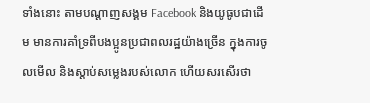ទាំងនោះ តាមបណ្តាញសង្គម Facebook និងយូធូបជាដើម មានការគាំទ្រពីបងប្អូនប្រជាពលរដ្ឋយ៉ាងច្រើន ក្នុងការចូលមើល និងស្តាប់សម្លេងរបស់លោក ហើយសរសើរថា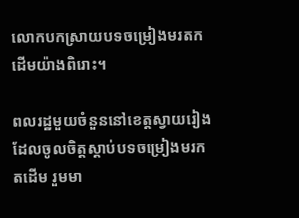លោកបកស្រាយបទចម្រៀងមរតកដើមយ៉ាងពិរោះ។

ពលរដ្ឋមួយចំនួននៅខេត្តស្វាយរៀង ដែលចូលចិត្តស្តាប់បទចម្រៀងមរកតដើម រួមមា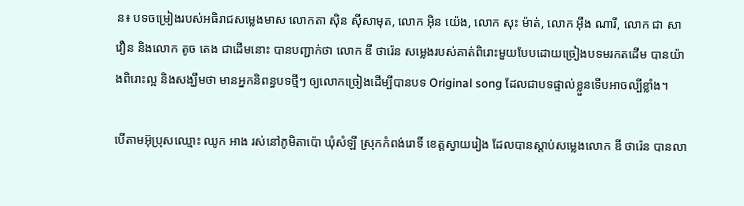ន៖ បទចម្រៀងរបស់អធិរាជសម្លេងមាស លោកតា ស៊ិន ស៊ីសាមុត, លោក អ៊ិន យ៉េង, លោក សុះ ម៉ាត់, លោក អ៊ឹង ណារី, លោក ជា សាវឿន និងលោក តូច តេង ជាដើមនោះ បានបញ្ជាក់ថា លោក ឌី ថារ៉េន សម្លេងរបស់គាត់ពិរោះមួយបែបដោយច្រៀងបទមរកតដើម បានយ៉ាងពិរោះល្អ និងសង្ឃឹមថា មានអ្នកនិពន្ធបទថ្មីៗ ឲ្យលោកច្រៀងដើម្បីបានបទ Original song ដែលជាបទផ្ទាល់ខ្លួនទើបអាចល្បីខ្លាំង។

បើតាមអ៊ុប្រុសឈ្មោះ ឈូក អាង រស់នៅភូមិតាប៉ោ ឃុំសំឡី ស្រុកកំពង់រោទិ៍ ខេត្តស្វាយរៀង ដែលបានស្តាប់សម្លេងលោក ឌី ថារ៉េន បានលា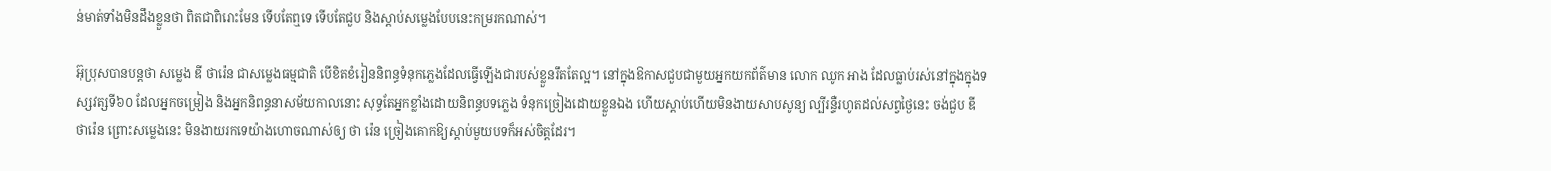ន់មាត់ទាំងមិនដឹងខ្លួនថា ពិតជាពិរោះមែន ទើបតែឮទេ ទើបតែជួប និងស្តាប់សម្លេងបែបនេះកម្ររកណាស់។

អ៊ុប្រុសបានបន្តថា សម្លេង ឌី ថារ៉េន ជាសម្លេងធម្មជាតិ បើខិតខំរៀននិពន្ធទំនុកភ្លេងដែលធ្វើឡើងជារបស់ខ្លួនរឹតតែល្អ។ នៅក្នុងឱកាសជួបជាមួយអ្នកយកព័ត៌មាន លោក ឈូក អាង ដែលធ្លាប់រស់នៅក្នុងក្នុងទស្សវត្សទី៦០ ដែលអ្នកចម្រៀង និងអ្នកនិពន្ធនាសម័យកាលនោះ សុទ្ធតែអ្នកខ្លាំងដោយនិពន្ធបទភ្លេង ទំនុកច្រៀងដោយខ្លួនឯង ហើយស្តាប់ហើយមិនងាយសាបសូន្យ ល្បីរន្ទឺរហូតដល់សព្វថ្ងៃនេះ ចង់ជួប ឌី ថារ៉េន ព្រោះសម្លេងនេះ មិនងាយរកទេយ៉ាងហោចណាស់ឲ្យ ថា រ៉េន ច្រៀងគោកឱ្យស្តាប់មួយបទក៏អស់ចិត្តដែរ។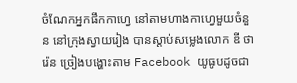ចំណែកអ្នកផឹកកាហ្វេ នៅតាមហាងកាហ្វេមួយចំនួន នៅក្រុងស្វាយរៀង បានស្តាប់សម្លេងលោក ឌី ថារ៉េន ច្រៀងបង្ហោះតាម Facebook យូធូបដូចជា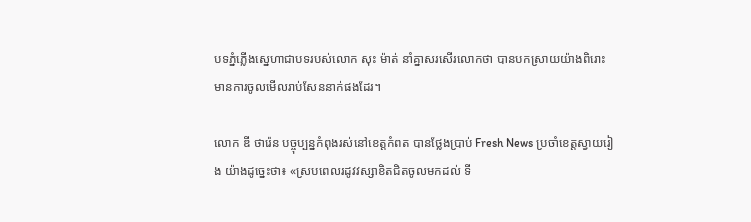បទភ្នំភ្លើងស្នេហាជាបទរបស់លោក សុះ ម៉ាត់ នាំគ្នាសរសើរលោកថា បានបកស្រាយយ៉ាងពិរោះ មានការចូលមើលរាប់សែននាក់ផងដែរ។

លោក ឌី ថារ៉េន បច្ចុប្បន្នកំពុងរស់នៅខេត្តកំពត បានថ្លែងប្រាប់ Fresh News ប្រចាំខេត្តស្វាយរៀង យ៉ាងដូច្នេះថា៖ «ស្របពេលរដូវវស្សាខិតជិតចូលមកដល់ ទី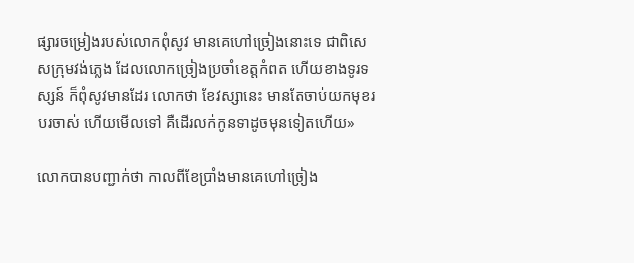ផ្សារចម្រៀងរបស់លោកពុំសូវ មានគេហៅច្រៀងនោះទេ ជាពិសេសក្រុមវង់ភ្លេង ដែលលោកច្រៀងប្រចាំខេត្តកំពត ហើយខាងទូរទស្សន៍ ក៏ពុំសូវមានដែរ លោកថា ខែវស្សានេះ មានតែចាប់យកមុខរបរចាស់ ហើយមើលទៅ គឺដើរលក់កូនទាដូចមុនទៀតហើយ»

លោកបានបញ្ជាក់ថា កាលពីខែប្រាំងមានគេហៅច្រៀង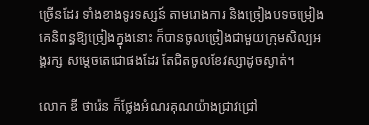ច្រើនដែរ ទាំងខាងទូរទស្សន៍ តាមរោងការ និងច្រៀងបទចម្រៀងគេនិពន្ធឱ្យច្រៀងក្នុងនោះ ក៏បានចូលច្រៀងជាមួយក្រុមសិល្បអង្គរក្ស សម្តេចតេជោផងដែរ តែជិតចូលខែវស្សាដូចស្ងាត់។

លោក ឌី ថារ៉េន ក៏ថ្លែងអំណរគុណយ៉ាងជ្រាវជ្រៅ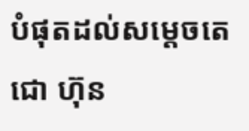បំផុតដល់សម្តេចតេជោ ហ៊ុន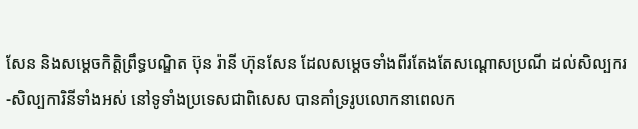សែន និងសម្តេចកិត្តិព្រឹទ្ធបណ្ឌិត ប៊ុន រ៉ានី ហ៊ុនសែន ដែលសម្តេចទាំងពីរតែងតែសណ្តោសប្រណី ដល់សិល្បករ-សិល្បការិនីទាំងអស់ នៅទូទាំងប្រទេសជាពិសេស បានគាំទ្ររូបលោកនាពេលក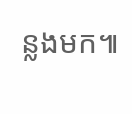ន្លងមក៕